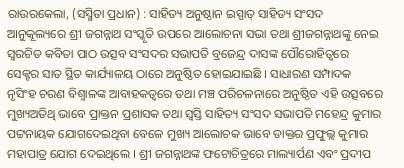ରାଉରକେଲା, (ସସ୍ମିତା ପ୍ରଧାନ) : ସାହିତ୍ୟ ଅନୁଷ୍ଠାନ ଇସ୍ପାତ୍ ସାହିତ୍ୟ ସଂସଦ ଆନୁକୂଲ୍ୟରେ ଶ୍ରୀ ଜଗନ୍ନାଥ ସଂସ୍କୃତି ଉପରେ ଆଲୋଚନା ସଭା ତଥା ଶ୍ରୀଜଗନ୍ନାଥଙ୍କୁ ନେଇ ସ୍ୱରଚିତ କବିତା ପାଠ ଉତ୍ସବ ସଂସଦର ସଭାପତି ବ୍ରଜେନ୍ଦ୍ର ଦାସଙ୍କ ପୌରୋହିତ୍ଵରେ ସେକ୍ଟର ସାତ ସ୍ଥିତ କାର୍ଯ୍ୟାଳୟ ଠାରେ ଅନୁଷ୍ଠିତ ହୋଇଯାଇଛି । ସାଧାରଣ ସମ୍ପାଦକ ନୃସିଂହ ଚରଣ ବିଶ୍ଵାଳଙ୍କ ଆବାହକତ୍ୱରେ ତଥା ମଞ୍ଚ ପରିଚଳନାରେ ଅନୁଷ୍ଠିତ ଏହି ଉତ୍ସବରେ ମୁଖ୍ୟଅତିଥି ଭାବେ ପ୍ରାକ୍ତନ ପ୍ରଶାସକ ତଥା ସ୍ୱସ୍ତି ସାହିତ୍ୟ ସଂସଦ ସଭାପତି ମହେନ୍ଦ୍ର କୁମାର ପଟ୍ଟନାୟକ ଯୋଗଦେଇଥିବା ବେଳେ ମୁଖ୍ୟ ଆଲୋଚକ ଭାବେ ଡାକ୍ତର ପ୍ରଫୁଲ୍ଲ କୁମାର ମହାପାତ୍ର ଯୋଗ ଦେଇଥିଲେ । ଶ୍ରୀ ଜଗନ୍ନାଥଙ୍କ ଫଟୋଚିତ୍ରରେ ମାଲ୍ୟାର୍ପଣ ଏବଂ ପ୍ରଦୀପ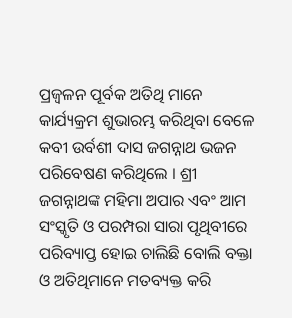ପ୍ରଜ୍ୱଳନ ପୂର୍ବକ ଅତିଥି ମାନେ କାର୍ଯ୍ୟକ୍ରମ ଶୁଭାରମ୍ଭ କରିଥିବା ବେଳେ କବୀ ଉର୍ବଶୀ ଦାସ ଜଗନ୍ନାଥ ଭଜନ ପରିବେଷଣ କରିଥିଲେ । ଶ୍ରୀ ଜଗନ୍ନାଥଙ୍କ ମହିମା ଅପାର ଏବଂ ଆମ ସଂସ୍କୃତି ଓ ପରମ୍ପରା ସାରା ପୃଥିବୀରେ ପରିବ୍ୟାପ୍ତ ହୋଇ ଚାଲିଛି ବୋଲି ବକ୍ତା ଓ ଅତିଥିମାନେ ମତବ୍ୟକ୍ତ କରି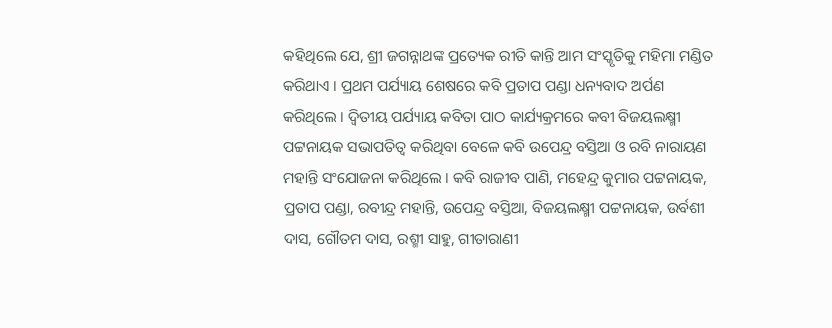କହିଥିଲେ ଯେ, ଶ୍ରୀ ଜଗନ୍ନାଥଙ୍କ ପ୍ରତ୍ୟେକ ରୀତି କାନ୍ତି ଆମ ସଂସ୍କୃତିକୁ ମହିମା ମଣ୍ଡିତ କରିଥାଏ । ପ୍ରଥମ ପର୍ଯ୍ୟାୟ ଶେଷରେ କବି ପ୍ରତାପ ପଣ୍ଡା ଧନ୍ୟବାଦ ଅର୍ପଣ କରିଥିଲେ । ଦ୍ଵିତୀୟ ପର୍ଯ୍ୟାୟ କବିତା ପାଠ କାର୍ଯ୍ୟକ୍ରମରେ କବୀ ବିଜୟଲକ୍ଷ୍ମୀ ପଟ୍ଟନାୟକ ସଭାପତିତ୍ୱ କରିଥିବା ବେଳେ କବି ଉପେନ୍ଦ୍ର ବସ୍ତିଆ ଓ ରବି ନାରାୟଣ ମହାନ୍ତି ସଂଯୋଜନା କରିଥିଲେ । କବି ରାଜୀବ ପାଣି, ମହେନ୍ଦ୍ର କୁମାର ପଟ୍ଟନାୟକ, ପ୍ରତାପ ପଣ୍ଡା, ରବୀନ୍ଦ୍ର ମହାନ୍ତି, ଉପେନ୍ଦ୍ର ବସ୍ତିଆ, ବିଜୟଲକ୍ଷ୍ମୀ ପଟ୍ଟନାୟକ, ଉର୍ବଶୀ ଦାସ, ଗୌତମ ଦାସ, ରଶ୍ମୀ ସାହୁ, ଗୀତାରାଣୀ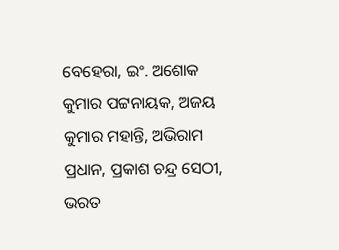ବେହେରା, ଇଂ. ଅଶୋକ କୁମାର ପଟ୍ଟନାୟକ, ଅଜୟ କୁମାର ମହାନ୍ତି, ଅଭିରାମ ପ୍ରଧାନ, ପ୍ରକାଶ ଚନ୍ଦ୍ର ସେଠୀ, ଭରତ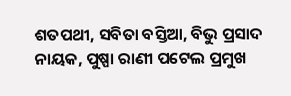ଶତପଥୀ, ସବିତା ବସ୍ତିଆ, ବିଭୁ ପ୍ରସାଦ ନାୟକ, ପୁଷ୍ପା ରାଣୀ ପଟେଲ ପ୍ରମୁଖ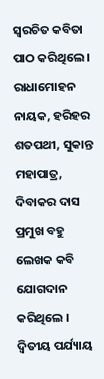ସ୍ୱରଚିତ କବିତା ପାଠ କରିଥିଲେ । ରାଧାମୋହନ ନାୟକ, ହରିହର ଶତପଥୀ, ସୁକାନ୍ତ ମହାପାତ୍ର, ଦିବାକର ଦାସ ପ୍ରମୁଖ ବହୁ ଲେଖକ କବି ଯୋଗଦାନ କରିଥିଲେ । ଦ୍ଵିତୀୟ ପର୍ଯ୍ୟାୟ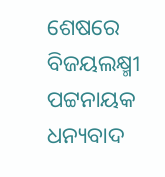ଶେଷରେ ବିଜୟଲକ୍ଷ୍ମୀ ପଟ୍ଟନାୟକ ଧନ୍ୟବାଦ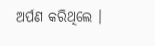ଅର୍ପଣ କରିଥିଲେ ।